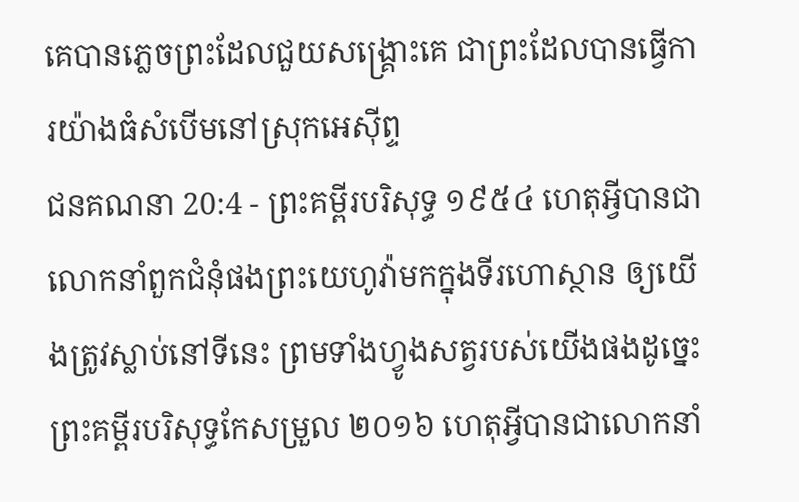គេបានភ្លេចព្រះដែលជួយសង្គ្រោះគេ ជាព្រះដែលបានធ្វើការយ៉ាងធំសំបើមនៅស្រុកអេស៊ីព្ទ
ជនគណនា 20:4 - ព្រះគម្ពីរបរិសុទ្ធ ១៩៥៤ ហេតុអ្វីបានជាលោកនាំពួកជំនុំផងព្រះយេហូវ៉ាមកក្នុងទីរហោស្ថាន ឲ្យយើងត្រូវស្លាប់នៅទីនេះ ព្រមទាំងហ្វូងសត្វរបស់យើងផងដូច្នេះ ព្រះគម្ពីរបរិសុទ្ធកែសម្រួល ២០១៦ ហេតុអ្វីបានជាលោកនាំ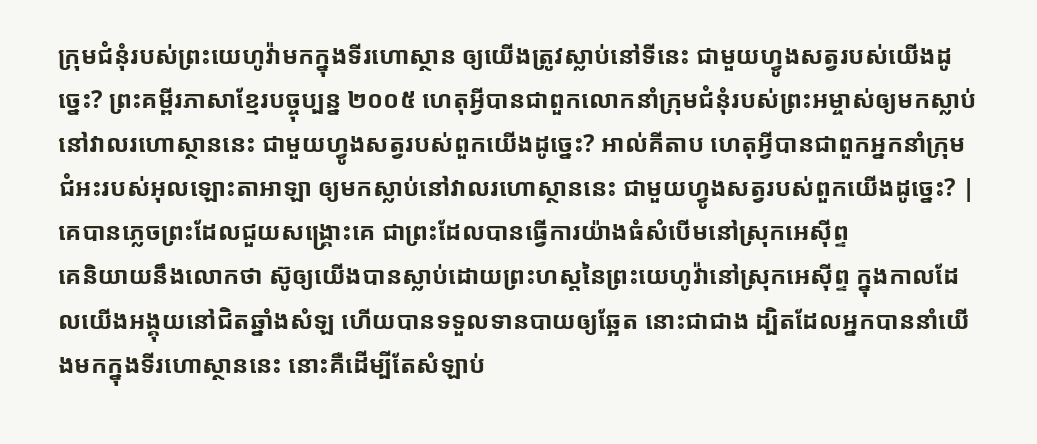ក្រុមជំនុំរបស់ព្រះយេហូវ៉ាមកក្នុងទីរហោស្ថាន ឲ្យយើងត្រូវស្លាប់នៅទីនេះ ជាមួយហ្វូងសត្វរបស់យើងដូច្នេះ? ព្រះគម្ពីរភាសាខ្មែរបច្ចុប្បន្ន ២០០៥ ហេតុអ្វីបានជាពួកលោកនាំក្រុមជំនុំរបស់ព្រះអម្ចាស់ឲ្យមកស្លាប់ នៅវាលរហោស្ថាននេះ ជាមួយហ្វូងសត្វរបស់ពួកយើងដូច្នេះ? អាល់គីតាប ហេតុអ្វីបានជាពួកអ្នកនាំក្រុមជំអះរបស់អុលឡោះតាអាឡា ឲ្យមកស្លាប់នៅវាលរហោស្ថាននេះ ជាមួយហ្វូងសត្វរបស់ពួកយើងដូច្នេះ? |
គេបានភ្លេចព្រះដែលជួយសង្គ្រោះគេ ជាព្រះដែលបានធ្វើការយ៉ាងធំសំបើមនៅស្រុកអេស៊ីព្ទ
គេនិយាយនឹងលោកថា ស៊ូឲ្យយើងបានស្លាប់ដោយព្រះហស្តនៃព្រះយេហូវ៉ានៅស្រុកអេស៊ីព្ទ ក្នុងកាលដែលយើងអង្គុយនៅជិតឆ្នាំងសំឡ ហើយបានទទួលទានបាយឲ្យឆ្អែត នោះជាជាង ដ្បិតដែលអ្នកបាននាំយើងមកក្នុងទីរហោស្ថាននេះ នោះគឺដើម្បីតែសំឡាប់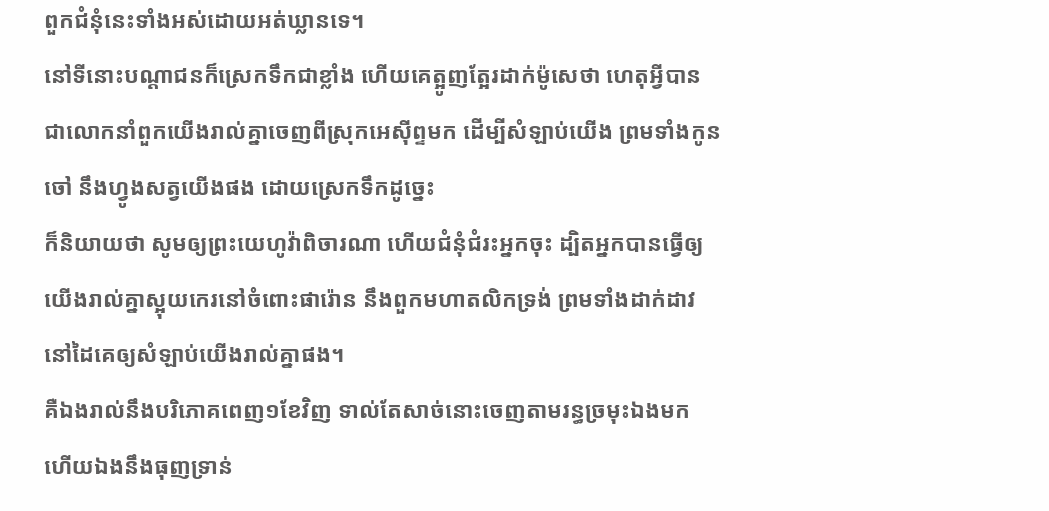ពួកជំនុំនេះទាំងអស់ដោយអត់ឃ្លានទេ។
នៅទីនោះបណ្តាជនក៏ស្រេកទឹកជាខ្លាំង ហើយគេត្អូញត្អែរដាក់ម៉ូសេថា ហេតុអ្វីបានជាលោកនាំពួកយើងរាល់គ្នាចេញពីស្រុកអេស៊ីព្ទមក ដើម្បីសំឡាប់យើង ព្រមទាំងកូនចៅ នឹងហ្វូងសត្វយើងផង ដោយស្រេកទឹកដូច្នេះ
ក៏និយាយថា សូមឲ្យព្រះយេហូវ៉ាពិចារណា ហើយជំនុំជំរះអ្នកចុះ ដ្បិតអ្នកបានធ្វើឲ្យយើងរាល់គ្នាស្អុយកេរនៅចំពោះផារ៉ោន នឹងពួកមហាតលិកទ្រង់ ព្រមទាំងដាក់ដាវនៅដៃគេឲ្យសំឡាប់យើងរាល់គ្នាផង។
គឺឯងរាល់នឹងបរិភោគពេញ១ខែវិញ ទាល់តែសាច់នោះចេញតាមរន្ធច្រមុះឯងមក ហើយឯងនឹងធុញទ្រាន់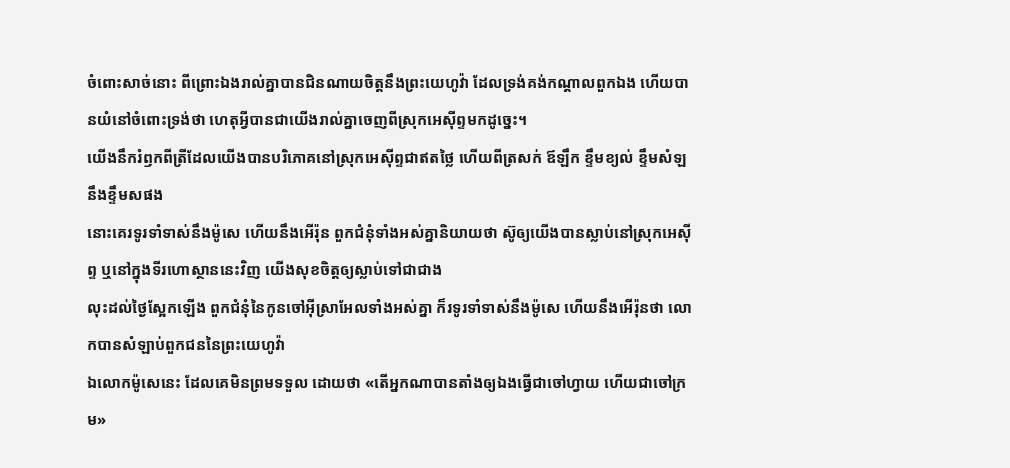ចំពោះសាច់នោះ ពីព្រោះឯងរាល់គ្នាបានជិនណាយចិត្តនឹងព្រះយេហូវ៉ា ដែលទ្រង់គង់កណ្តាលពួកឯង ហើយបានយំនៅចំពោះទ្រង់ថា ហេតុអ្វីបានជាយើងរាល់គ្នាចេញពីស្រុកអេស៊ីព្ទមកដូច្នេះ។
យើងនឹករំឭកពីត្រីដែលយើងបានបរិភោគនៅស្រុកអេស៊ីព្ទជាឥតថ្លៃ ហើយពីត្រសក់ ឪឡឹក ខ្ទឹមខ្យល់ ខ្ទឹមសំឡ នឹងខ្ទឹមសផង
នោះគេរទូរទាំទាស់នឹងម៉ូសេ ហើយនឹងអើរ៉ុន ពួកជំនុំទាំងអស់គ្នានិយាយថា ស៊ូឲ្យយើងបានស្លាប់នៅស្រុកអេស៊ីព្ទ ឬនៅក្នុងទីរហោស្ថាននេះវិញ យើងសុខចិត្តឲ្យស្លាប់ទៅជាជាង
លុះដល់ថ្ងៃស្អែកឡើង ពួកជំនុំនៃកូនចៅអ៊ីស្រាអែលទាំងអស់គ្នា ក៏រទូរទាំទាស់នឹងម៉ូសេ ហើយនឹងអើរ៉ុនថា លោកបានសំឡាប់ពួកជននៃព្រះយេហូវ៉ា
ឯលោកម៉ូសេនេះ ដែលគេមិនព្រមទទួល ដោយថា «តើអ្នកណាបានតាំងឲ្យឯងធ្វើជាចៅហ្វាយ ហើយជាចៅក្រម»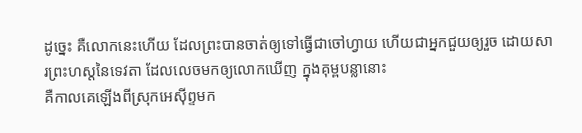ដូច្នេះ គឺលោកនេះហើយ ដែលព្រះបានចាត់ឲ្យទៅធ្វើជាចៅហ្វាយ ហើយជាអ្នកជួយឲ្យរួច ដោយសារព្រះហស្តនៃទេវតា ដែលលេចមកឲ្យលោកឃើញ ក្នុងគុម្ពបន្លានោះ
គឺកាលគេឡើងពីស្រុកអេស៊ីព្ទមក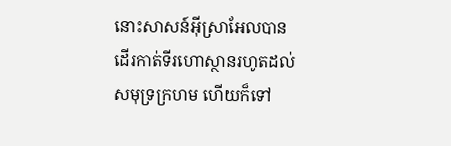នោះសាសន៍អ៊ីស្រាអែលបានដើរកាត់ទីរហោស្ថានរហូតដល់សមុទ្រក្រហម ហើយក៏ទៅ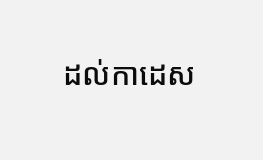ដល់កាដេស